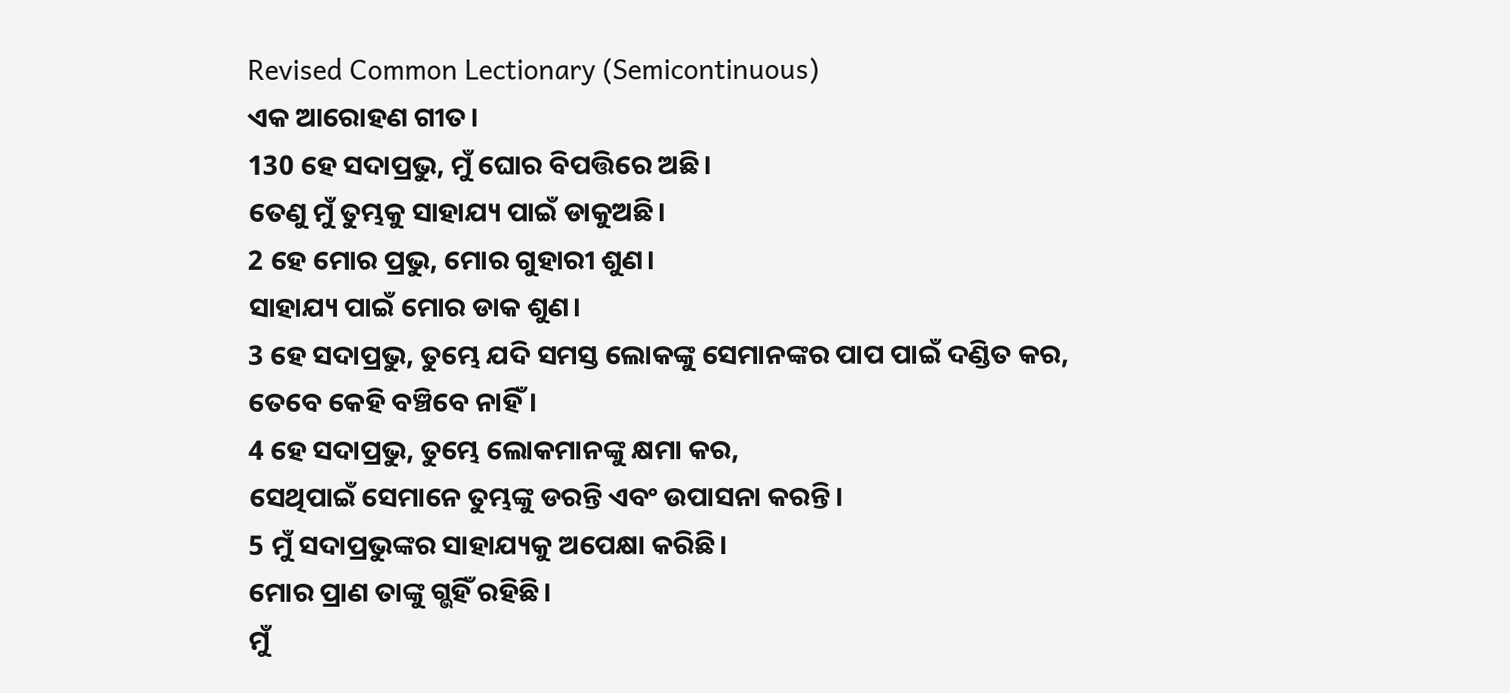Revised Common Lectionary (Semicontinuous)
ଏକ ଆରୋହଣ ଗୀତ।
130 ହେ ସଦାପ୍ରଭୁ, ମୁଁ ଘୋର ବିପତ୍ତିରେ ଅଛି।
ତେଣୁ ମୁଁ ତୁମ୍ଭକୁ ସାହାଯ୍ୟ ପାଇଁ ଡାକୁଅଛି।
2 ହେ ମୋର ପ୍ରଭୁ, ମୋର ଗୁହାରୀ ଶୁଣ।
ସାହାଯ୍ୟ ପାଇଁ ମୋର ଡାକ ଶୁଣ।
3 ହେ ସଦାପ୍ରଭୁ, ତୁମ୍ଭେ ଯଦି ସମସ୍ତ ଲୋକଙ୍କୁ ସେମାନଙ୍କର ପାପ ପାଇଁ ଦଣ୍ଡିତ କର,
ତେବେ କେହି ବଞ୍ଚିବେ ନାହିଁ।
4 ହେ ସଦାପ୍ରଭୁ, ତୁମ୍ଭେ ଲୋକମାନଙ୍କୁ କ୍ଷମା କର,
ସେଥିପାଇଁ ସେମାନେ ତୁମ୍ଭଙ୍କୁ ଡରନ୍ତି ଏବଂ ଉପାସନା କରନ୍ତି।
5 ମୁଁ ସଦାପ୍ରଭୁଙ୍କର ସାହାଯ୍ୟକୁ ଅପେକ୍ଷା କରିଛି।
ମୋର ପ୍ରାଣ ତାଙ୍କୁ ଗ୍ଭହିଁ ରହିଛି।
ମୁଁ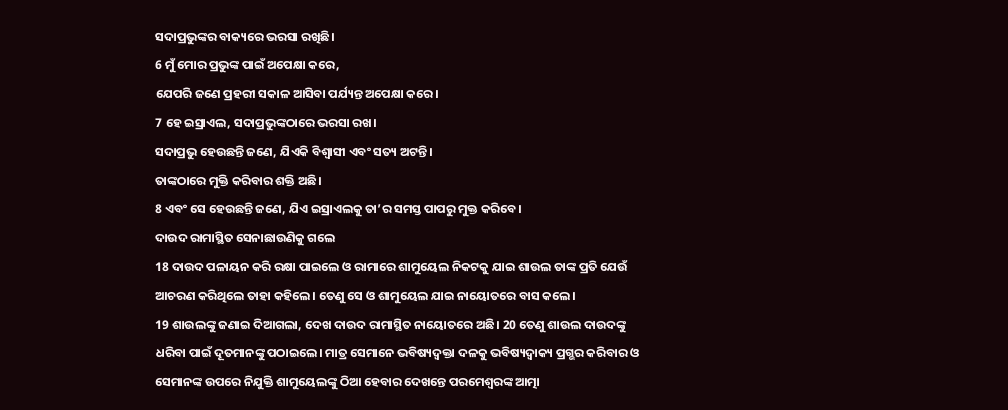ସଦାପ୍ରଭୁଙ୍କର ବାକ୍ୟରେ ଭରସା ରଖିଛି।
6 ମୁଁ ମୋର ପ୍ରଭୁଙ୍କ ପାଇଁ ଅପେକ୍ଷା କରେ,
ଯେପରି ଜଣେ ପ୍ରହରୀ ସକାଳ ଆସିବା ପର୍ଯ୍ୟନ୍ତ ଅପେକ୍ଷା କରେ।
7 ହେ ଇସ୍ରାଏଲ, ସଦାପ୍ରଭୁଙ୍କଠାରେ ଭରସା ରଖ।
ସଦାପ୍ରଭୁ ହେଉଛନ୍ତି ଜଣେ, ଯିଏକି ବିଶ୍ୱାସୀ ଏବଂ ସତ୍ୟ ଅଟନ୍ତି।
ତାଙ୍କଠାରେ ମୁକ୍ତି କରିବାର ଶକ୍ତି ଅଛି।
8 ଏବଂ ସେ ହେଉଛନ୍ତି ଜଣେ, ଯିଏ ଇସ୍ରାଏଲକୁ ତା’ର ସମସ୍ତ ପାପରୁ ମୁକ୍ତ କରିବେ।
ଦାଉଦ ରାମାସ୍ଥିତ ସେନାଛାଉଣିକୁ ଗଲେ
18 ଦାଉଦ ପଳାୟନ କରି ରକ୍ଷା ପାଇଲେ ଓ ରାମାରେ ଶାମୁୟେଲ ନିକଟକୁ ଯାଇ ଶାଉଲ ତାଙ୍କ ପ୍ରତି ଯେଉଁ ଆଚରଣ କରିଥିଲେ ତାହା କହିଲେ। ତେଣୁ ସେ ଓ ଶାମୁୟେଲ ଯାଇ ନାୟୋତରେ ବାସ କଲେ।
19 ଶାଉଲଙ୍କୁ ଜଣାଇ ଦିଆଗଲା, ଦେଖ ଦାଉଦ ରାମାସ୍ଥିତ ନାୟୋତରେ ଅଛି। 20 ତେଣୁ ଶାଉଲ ଦାଉଦଙ୍କୁ ଧରିବା ପାଇଁ ଦୂତମାନଙ୍କୁ ପଠାଇଲେ। ମାତ୍ର ସେମାନେ ଭବିଷ୍ୟଦ୍ବକ୍ତା ଦଳକୁ ଭବିଷ୍ୟଦ୍ବାକ୍ୟ ପ୍ରଗ୍ଭର କରିବାର ଓ ସେମାନଙ୍କ ଉପରେ ନିଯୁକ୍ତି ଶାମୁୟେଲଙ୍କୁ ଠିଆ ହେବାର ଦେଖନ୍ତେ ପରମେଶ୍ୱରଙ୍କ ଆତ୍ମା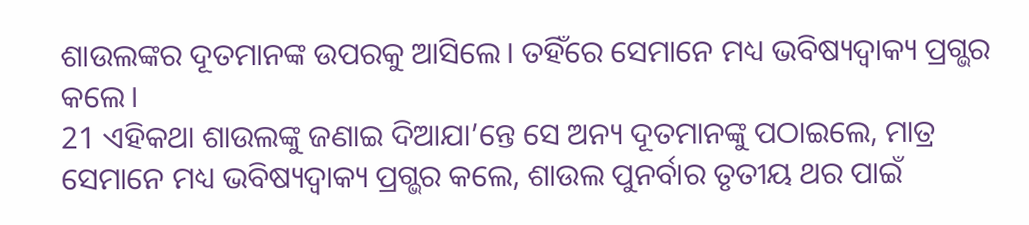ଶାଉଲଙ୍କର ଦୂତମାନଙ୍କ ଉପରକୁ ଆସିଲେ। ତହିଁରେ ସେମାନେ ମଧ୍ୟ ଭବିଷ୍ୟଦ୍ବାକ୍ୟ ପ୍ରଗ୍ଭର କଲେ।
21 ଏହିକଥା ଶାଉଲଙ୍କୁ ଜଣାଇ ଦିଆଯା’ନ୍ତେ ସେ ଅନ୍ୟ ଦୂତମାନଙ୍କୁ ପଠାଇଲେ, ମାତ୍ର ସେମାନେ ମଧ୍ୟ ଭବିଷ୍ୟଦ୍ବାକ୍ୟ ପ୍ରଗ୍ଭର କଲେ, ଶାଉଲ ପୁନର୍ବାର ତୃତୀୟ ଥର ପାଇଁ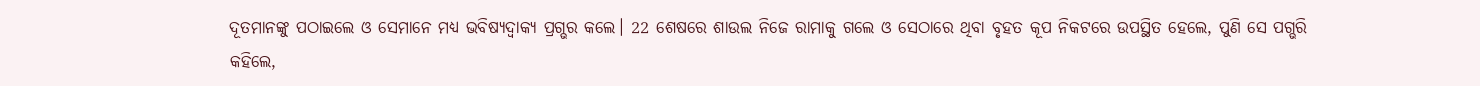ଦୂତମାନଙ୍କୁ ପଠାଇଲେ ଓ ସେମାନେ ମଧ୍ୟ ଭବିଷ୍ୟଦ୍ବାକ୍ୟ ପ୍ରଗ୍ଭର କଲେ। 22 ଶେଷରେ ଶାଉଲ ନିଜେ ରାମାକୁ ଗଲେ ଓ ସେଠାରେ ଥିବା ବୃହତ କୂପ ନିକଟରେ ଉପସ୍ଥିତ ହେଲେ, ପୁଣି ସେ ପଗ୍ଭରି କହିଲେ,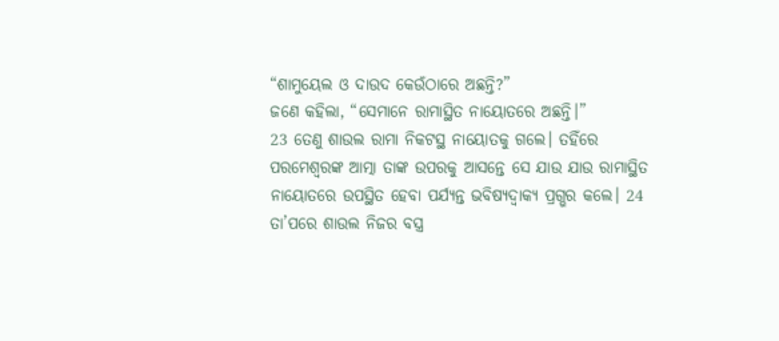“ଶାମୁୟେଲ ଓ ଦାଉଦ କେଉଁଠାରେ ଅଛନ୍ତି?”
ଜଣେ କହିଲା, “ସେମାନେ ରାମାସ୍ଥିତ ନାୟୋତରେ ଅଛନ୍ତି।”
23 ତେଣୁ ଶାଉଲ ରାମା ନିକଟସ୍ଥ ନାୟୋତକୁ ଗଲେ। ତହିଁରେ ପରମେଶ୍ୱରଙ୍କ ଆତ୍ମା ତାଙ୍କ ଉପରକୁ ଆସନ୍ତେ ସେ ଯାଉ ଯାଉ ରାମାସ୍ଥିତ ନାୟୋତରେ ଉପସ୍ଥିତ ହେବା ପର୍ଯ୍ୟନ୍ତ ଭବିଷ୍ୟଦ୍ବାକ୍ୟ ପ୍ରଗ୍ଭର କଲେ। 24 ତା’ପରେ ଶାଉଲ ନିଜର ବସ୍ତ୍ର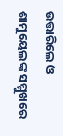ଉତ୍ତାରିଲେ ଓ ଶାମୁୟେଲଙ୍କ ସମ୍ମୁଖରେ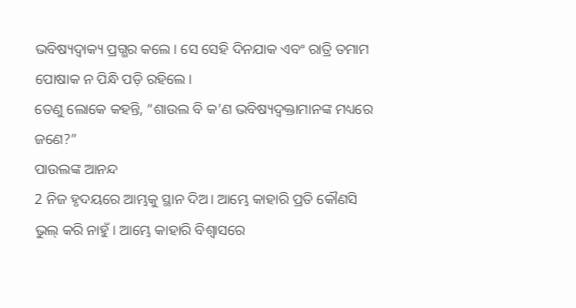ଭବିଷ୍ୟଦ୍ବାକ୍ୟ ପ୍ରଗ୍ଭର କଲେ। ସେ ସେହି ଦିନଯାକ ଏବଂ ରାତ୍ରି ତମାମ ପୋଷାକ ନ ପିନ୍ଧି ପଡ଼ି ରହିଲେ।
ତେଣୁ ଲୋକେ କହନ୍ତି, “ଶାଉଲ ବି କ’ଣ ଭବିଷ୍ୟଦ୍ବକ୍ତାମାନଙ୍କ ମଧ୍ୟରେ ଜଣେ?”
ପାଉଲଙ୍କ ଆନନ୍ଦ
2 ନିଜ ହୃଦୟରେ ଆମ୍ଭକୁ ସ୍ଥାନ ଦିଅ। ଆମ୍ଭେ କାହାରି ପ୍ରତି କୌଣସି ଭୁଲ୍ କରି ନାହୁଁ। ଆମ୍ଭେ କାହାରି ବିଶ୍ୱାସରେ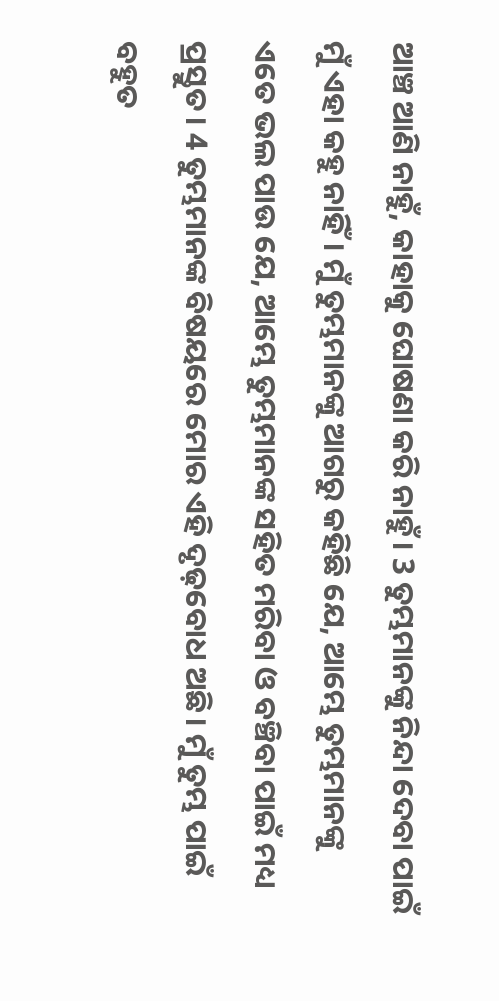ଆଞ୍ଚ ଆଣି ନାହୁଁ, କାହାକୁ ଘୋଷଣା କରି ନାହୁଁ। 3 ତୁମ୍ଭମାନଙ୍କୁ ନିନ୍ଦା ଦେବା ପାଇଁ ମୁଁ ଏହା କହୁ ନାହିଁ। ମୁଁ ତୁମ୍ଭମାନଙ୍କୁ ଆଗରୁ କହିଛି ଯେ, ଆମ୍ଭେ ତୁମ୍ଭମାନଙ୍କୁ ଏତେ ଭଲ ପାଉ ଯେ, ଆମ୍ଭେ ତୁମ୍ଭମାନଙ୍କ ସହିତ ମରିବା ଓ ବଞ୍ଚିବା ପାଇଁ ମଧ୍ୟ ପ୍ରସ୍ତୁତ। 4 ତୁମ୍ଭମାନଙ୍କ ବିଷୟରେ ମୋର ଏହି ଦୃଢ଼ବୋଧ ଅଛି। ମୁଁ ତୁମ୍ଭ ପାଇଁ ବହୁତ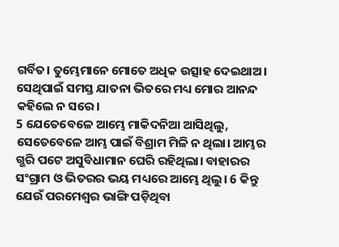ଗର୍ବିତ। ତୁମ୍ଭେମାନେ ମୋତେ ଅଧିକ ଉତ୍ସାହ ଦେଇଥାଅ। ସେଥିପାଇଁ ସମସ୍ତ ଯାତନା ଭିତରେ ମଧ୍ୟ ମୋର ଆନନ୍ଦ କହିଲେ ନ ସରେ।
5 ଯେତେବେଳେ ଆମ୍ଭେ ମାକିଦନିଆ ଆସିଥିଲୁ, ସେତେବେଳେ ଆମ୍ଭ ପାଇଁ ବିଶ୍ରାମ ମିଳି ନ ଥିଲା। ଆମ୍ଭର ଗ୍ଭରି ପଟେ ଅସୁବିଧାମାନ ଘେରି ରହିଥିଲା। ବାହାରର ସଂଗ୍ରାମ ଓ ଭିତରର ଭୟ ମଧ୍ୟରେ ଆମ୍ଭେ ଥିଲୁ। 6 କିନ୍ତୁ ଯେଉଁ ପରମେଶ୍ୱର ଭାଙ୍ଗି ପଡ଼ିଥିବା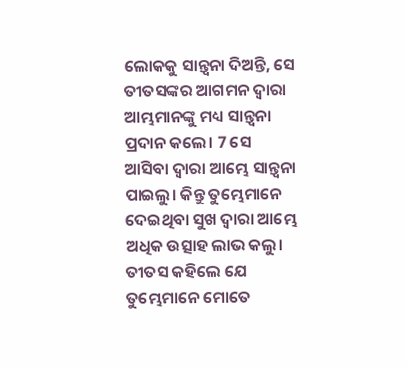ଲୋକକୁ ସାନ୍ତ୍ୱନା ଦିଅନ୍ତି, ସେ ତୀତସଙ୍କର ଆଗମନ ଦ୍ୱାରା ଆମ୍ଭମାନଙ୍କୁ ମଧ୍ୟ ସାନ୍ତ୍ୱନା ପ୍ରଦାନ କଲେ। 7 ସେ ଆସିବା ଦ୍ୱାରା ଆମ୍ଭେ ସାନ୍ତ୍ୱନା ପାଇଲୁ। କିନ୍ତୁ ତୁମ୍ଭେମାନେ ଦେଇଥିବା ସୁଖ ଦ୍ୱାରା ଆମ୍ଭେ ଅଧିକ ଉତ୍ସାହ ଲାଭ କଲୁ। ତୀତସ କହିଲେ ଯେ ତୁମ୍ଭେମାନେ ମୋତେ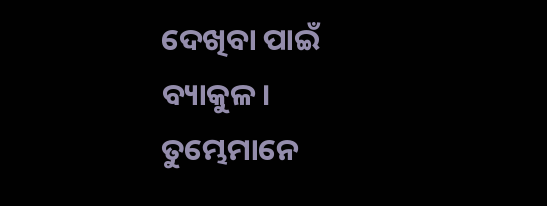ଦେଖିବା ପାଇଁ ବ୍ୟାକୁଳ। ତୁମ୍ଭେମାନେ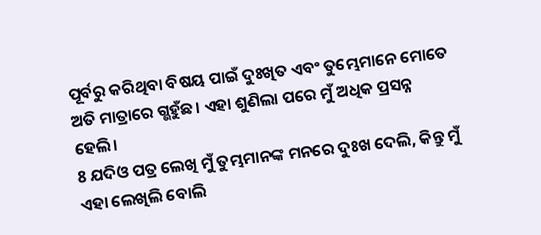ପୂର୍ବରୁ କରିଥିବା ବିଷୟ ପାଇଁ ଦୁଃଖିତ ଏବଂ ତୁମ୍ଭେମାନେ ମୋତେ ଅତି ମାତ୍ରାରେ ଗ୍ଭହୁଁଛ। ଏହା ଶୁଣିଲା ପରେ ମୁଁ ଅଧିକ ପ୍ରସନ୍ନ ହେଲି।
8 ଯଦିଓ ପତ୍ର ଲେଖି ମୁଁ ତୁମ୍ଭମାନଙ୍କ ମନରେ ଦୁଃଖ ଦେଲି, କିନ୍ତୁ ମୁଁ ଏହା ଲେଖିଲି ବୋଲି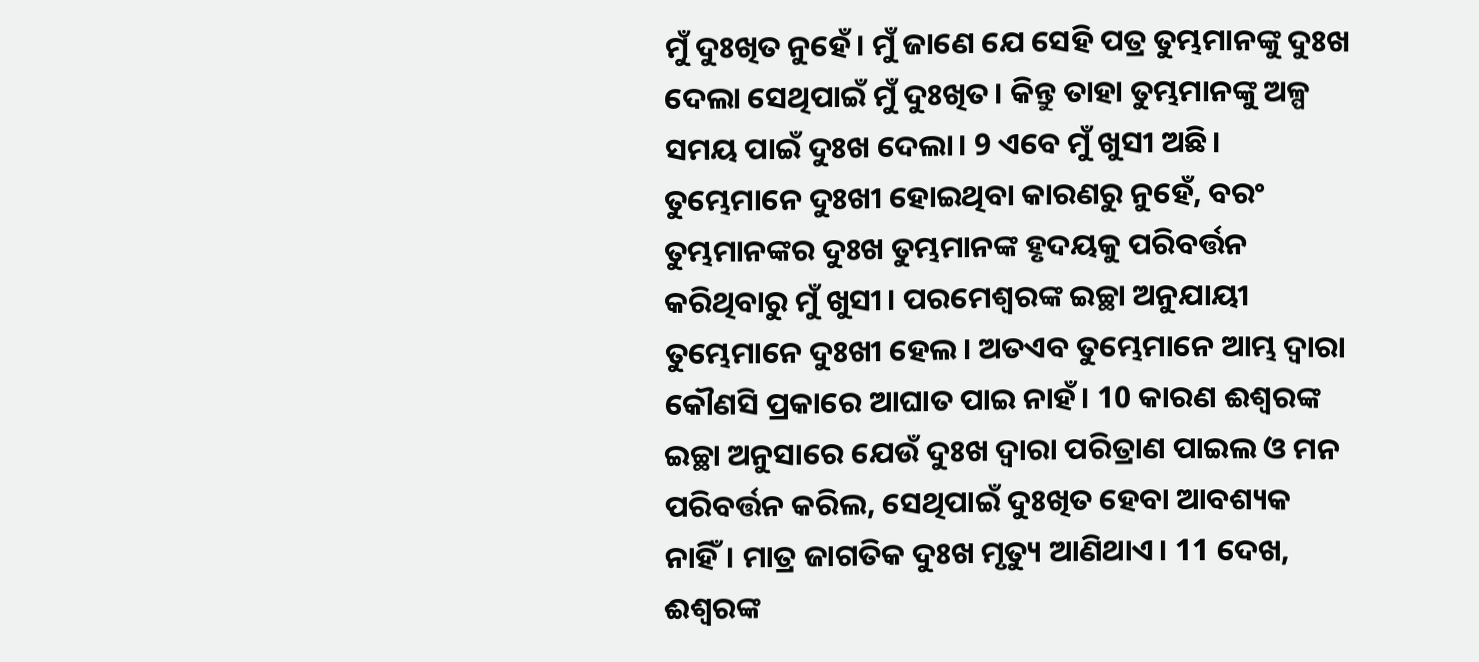ମୁଁ ଦୁଃଖିତ ନୁହେଁ। ମୁଁ ଜାଣେ ଯେ ସେହି ପତ୍ର ତୁମ୍ଭମାନଙ୍କୁ ଦୁଃଖ ଦେଲା ସେଥିପାଇଁ ମୁଁ ଦୁଃଖିତ। କିନ୍ତୁ ତାହା ତୁମ୍ଭମାନଙ୍କୁ ଅଳ୍ପ ସମୟ ପାଇଁ ଦୁଃଖ ଦେଲା। 9 ଏବେ ମୁଁ ଖୁସୀ ଅଛି। ତୁମ୍ଭେମାନେ ଦୁଃଖୀ ହୋଇଥିବା କାରଣରୁ ନୁହେଁ, ବରଂ ତୁମ୍ଭମାନଙ୍କର ଦୁଃଖ ତୁମ୍ଭମାନଙ୍କ ହୃଦୟକୁ ପରିବର୍ତ୍ତନ କରିଥିବାରୁ ମୁଁ ଖୁସୀ। ପରମେଶ୍ୱରଙ୍କ ଇଚ୍ଛା ଅନୁଯାୟୀ ତୁମ୍ଭେମାନେ ଦୁଃଖୀ ହେଲ। ଅତଏବ ତୁମ୍ଭେମାନେ ଆମ୍ଭ ଦ୍ୱାରା କୌଣସି ପ୍ରକାରେ ଆଘାତ ପାଇ ନାହଁ। 10 କାରଣ ଈଶ୍ୱରଙ୍କ ଇଚ୍ଛା ଅନୁସାରେ ଯେଉଁ ଦୁଃଖ ଦ୍ୱାରା ପରିତ୍ରାଣ ପାଇଲ ଓ ମନ ପରିବର୍ତ୍ତନ କରିଲ, ସେଥିପାଇଁ ଦୁଃଖିତ ହେବା ଆବଶ୍ୟକ ନାହିଁ। ମାତ୍ର ଜାଗତିକ ଦୁଃଖ ମୃତ୍ୟୁ ଆଣିଥାଏ। 11 ଦେଖ, ଈଶ୍ୱରଙ୍କ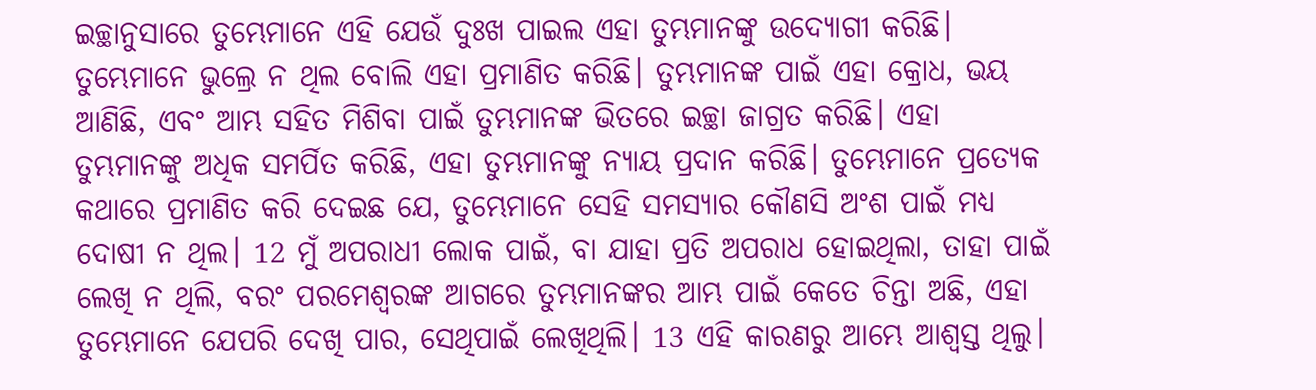ଇଚ୍ଛାନୁସାରେ ତୁମ୍ଭେମାନେ ଏହି ଯେଉଁ ଦୁଃଖ ପାଇଲ ଏହା ତୁମ୍ଭମାନଙ୍କୁ ଉଦ୍ଯୋଗୀ କରିଛି। ତୁମ୍ଭେମାନେ ଭୁଲ୍ରେ ନ ଥିଲ ବୋଲି ଏହା ପ୍ରମାଣିତ କରିଛି। ତୁମ୍ଭମାନଙ୍କ ପାଇଁ ଏହା କ୍ରୋଧ, ଭୟ ଆଣିଛି, ଏବଂ ଆମ୍ଭ ସହିତ ମିଶିବା ପାଇଁ ତୁମ୍ଭମାନଙ୍କ ଭିତରେ ଇଚ୍ଛା ଜାଗ୍ରତ କରିଛି। ଏହା ତୁମ୍ଭମାନଙ୍କୁ ଅଧିକ ସମର୍ପିତ କରିଛି, ଏହା ତୁମ୍ଭମାନଙ୍କୁ ନ୍ୟାୟ ପ୍ରଦାନ କରିଛି। ତୁମ୍ଭେମାନେ ପ୍ରତ୍ୟେକ କଥାରେ ପ୍ରମାଣିତ କରି ଦେଇଛ ଯେ, ତୁମ୍ଭେମାନେ ସେହି ସମସ୍ୟାର କୌଣସି ଅଂଶ ପାଇଁ ମଧ୍ୟ ଦୋଷୀ ନ ଥିଲ। 12 ମୁଁ ଅପରାଧୀ ଲୋକ ପାଇଁ, ବା ଯାହା ପ୍ରତି ଅପରାଧ ହୋଇଥିଲା, ତାହା ପାଇଁ ଲେଖି ନ ଥିଲି, ବରଂ ପରମେଶ୍ୱରଙ୍କ ଆଗରେ ତୁମ୍ଭମାନଙ୍କର ଆମ୍ଭ ପାଇଁ କେତେ ଚିନ୍ତା ଅଛି, ଏହା ତୁମ୍ଭେମାନେ ଯେପରି ଦେଖି ପାର, ସେଥିପାଇଁ ଲେଖିଥିଲି। 13 ଏହି କାରଣରୁ ଆମ୍ଭେ ଆଶ୍ୱସ୍ତ ଥିଲୁ।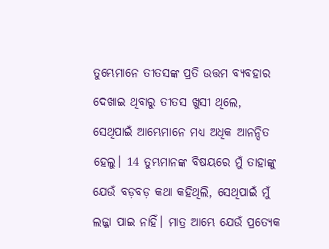ତୁମ୍ଭେମାନେ ତୀତସଙ୍କ ପ୍ରତି ଉତ୍ତମ ବ୍ୟବହାର ଦେଖାଇ ଥିବାରୁ ତୀତସ ଖୁସୀ ଥିଲେ, ସେଥିପାଇଁ ଆମ୍ଭେମାନେ ମଧ୍ୟ ଅଧିକ ଆନନ୍ଦିତ ହେଲୁ। 14 ତୁମ୍ଭମାନଙ୍କ ବିଷୟରେ ମୁଁ ତାହାଙ୍କୁ ଯେଉଁ ବଡ଼ବଡ଼ କଥା କହିଥିଲି, ସେଥିପାଇଁ ମୁଁ ଲଜ୍ଜା ପାଇ ନାହିଁ। ମାତ୍ର ଆମ୍ଭେ ଯେଉଁ ପ୍ରତ୍ୟେକ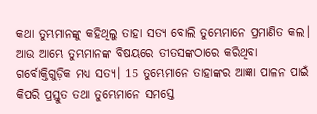କଥା ତୁମ୍ଭମାନଙ୍କୁ କହିଥିଲୁ ତାହା ସତ୍ୟ ବୋଲି ତୁମ୍ଭେମାନେ ପ୍ରମାଣିତ କଲ। ଆଉ ଆମ୍ଭେ ତୁମ୍ଭମାନଙ୍କ ବିଷୟରେ ତୀତସଙ୍କଠାରେ କରିଥିବା ଗର୍ବୋକ୍ତିଗୁଡ଼ିକ ମଧ୍ୟ ସତ୍ୟ। 15 ତୁମ୍ଭେମାନେ ତାହାଙ୍କର ଆଜ୍ଞା ପାଳନ ପାଇଁ କିପରି ପ୍ରସ୍ତୁତ ତଥା ତୁମ୍ଭେମାନେ ସମସ୍ତେ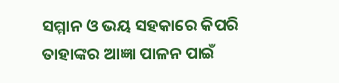ସମ୍ମାନ ଓ ଭୟ ସହକାରେ କିପରି ତାହାଙ୍କର ଆଜ୍ଞା ପାଳନ ପାଇଁ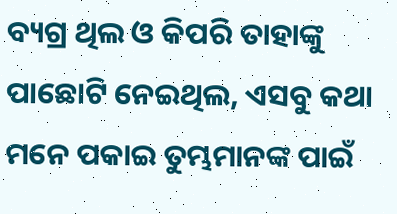ବ୍ୟଗ୍ର ଥିଲ ଓ କିପରି ତାହାଙ୍କୁ ପାଛୋଟି ନେଇଥିଲ, ଏସବୁ କଥା ମନେ ପକାଇ ତୁମ୍ଭମାନଙ୍କ ପାଇଁ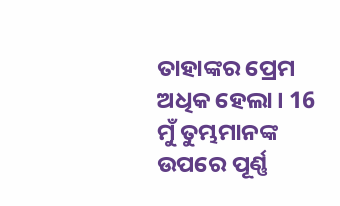ତାହାଙ୍କର ପ୍ରେମ ଅଧିକ ହେଲା। 16 ମୁଁ ତୁମ୍ଭମାନଙ୍କ ଉପରେ ପୂର୍ଣ୍ଣ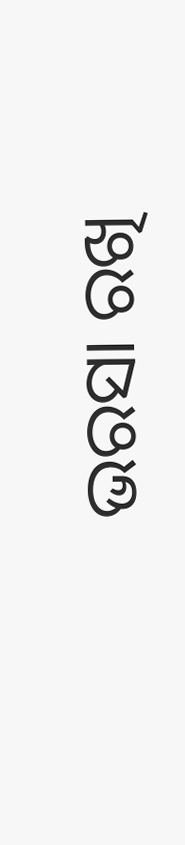ଭରସା ରଖି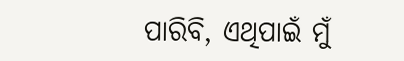ପାରିବି, ଏଥିପାଇଁ ମୁଁ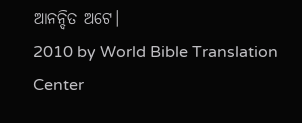ଆନନ୍ଦିତ ଅଟେ।
2010 by World Bible Translation Center